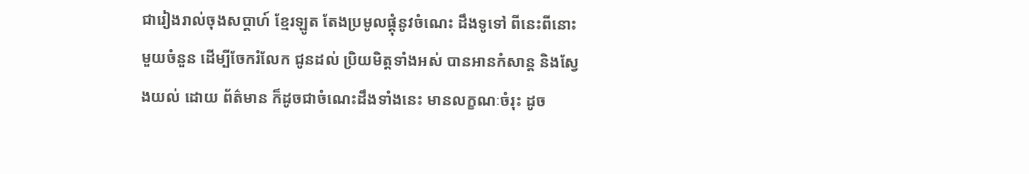ជារៀងរាល់ចុងសប្តាហ៍ ខ្មែរឡូត តែងប្រមូលផ្តុំនូវចំណេះ ដឹងទូទៅ ពីនេះពីនោះមួយចំនួន ដើម្បីចែករំលែក ជូនដល់ ប្រិយមិត្តទាំងអស់ បានអានកំសាន្ត និងស្វែងយល់ ដោយ ព័ត៌មាន ក៏ដូចជាចំណេះដឹងទាំងនេះ មានលក្ខណៈចំរុះ ដូច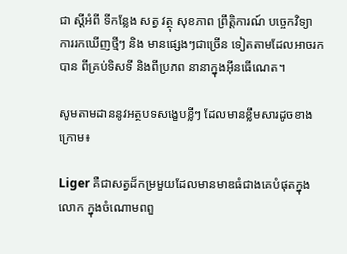ជា ស្តីអំពី ទីកន្លែង សត្វ វត្ថុ សុខភាព ព្រឹត្តិការណ៍ បច្ចេកវិទ្យា ការរកឃើញថ្មីៗ និង មានផ្សេងៗជាច្រើន ទៀតតាមដែលអាចរកបាន ពីគ្រប់ទិសទី និងពីប្រភព នានាក្នុងអ៊ីនធើណេត។

សូមតាមដាននូវអត្ថបទសង្ខេបខ្លីៗ ដែលមានខ្លឹមសារដូចខាងក្រោម៖

Liger គឺជាសត្វដ៏កម្រមួយដែលមានមាឌធំជាងគេបំផុតក្នុងលោក ក្នុងចំណោមពពួ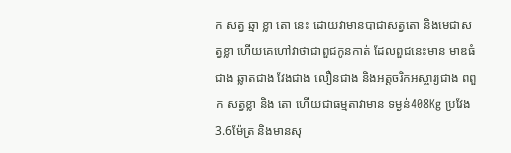ក សត្វ ឆ្មា ខ្លា តោ នេះ ដោយវាមានបាជាសត្វតោ និងមេជាសត្វខ្លា ហើយគេហៅវាថាជាពួជកូនកាត់ ដែលពួជនេះមាន មាឌធំជាង ឆ្លាតជាង វែងជាង លឿនជាង និងអត្តចរិកអស្ចារ្យជាង ពពួក សត្វខ្លា និង តោ ហើយជាធម្មតាវាមាន ទម្ងន់408Kg ប្រវែង3.6ម៉ែត្រ និងមានសុ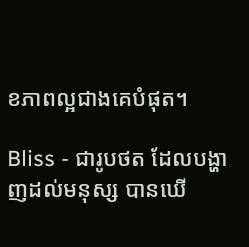ខភាពល្អជាងគេបំផុត។

Bliss - ជារូបថត ដែលបង្ហាញដល់មនុស្ស បានឃើ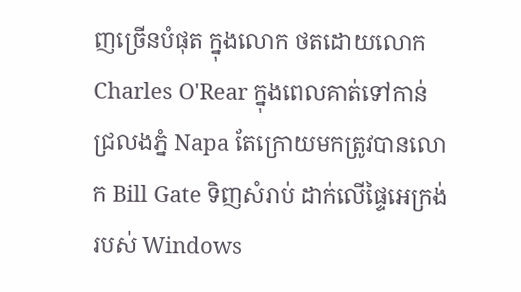ញច្រើនបំផុត ក្នុងលោក ថតដោយលោក Charles O'Rear ក្នុងពេលគាត់ទៅកាន់ ជ្រលងភ្នំ Napa តែក្រោយមកត្រូវបានលោក Bill Gate ទិញសំរាប់ ដាក់លើផ្ទៃអេក្រង់របស់ Windows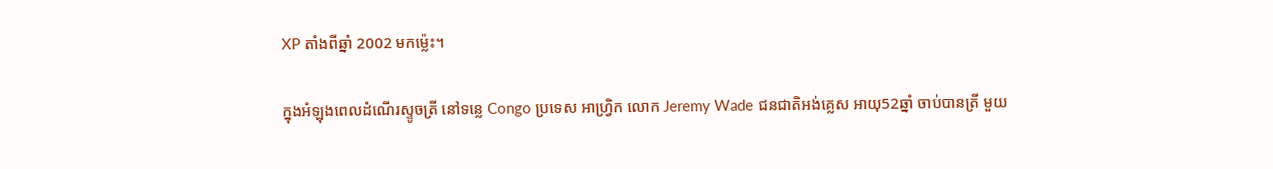XP តាំងពីឆ្នាំ 2002 មកម៉្លេះ។

ក្នុងអំឡុងពេលដំណើរស្ទូចត្រី នៅទន្លេ Congo ប្រទេស អាហ្រិ្វក លោក Jeremy Wade ជនជាតិអង់គ្លេស អាយុ52ឆ្នាំ ចាប់បានត្រី មួយ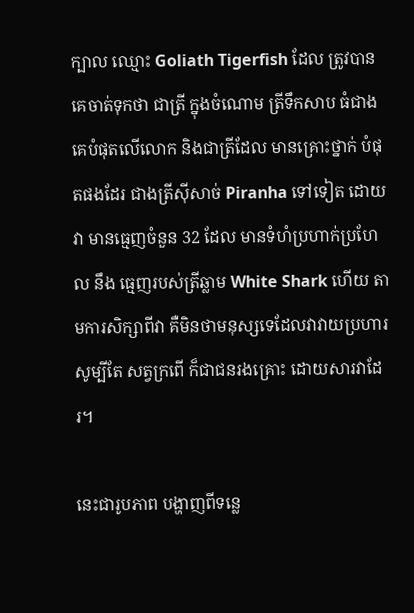ក្បាល ឈ្មោះ Goliath Tigerfish ដែល ត្រូវបានគេចាត់ទុកថា ជាត្រី ក្នុងចំណោម ត្រីទឹកសាប ធំជាងគេបំផុតលើលោក និងជាត្រីដែល មានគ្រោះថ្នាក់ បំផុតផងដែរ ជាងត្រីស៊ីសាច់ Piranha ទៅទៀត ដោយវា មានធ្មេញចំនួន 32 ដែល មានទំហំប្រហាក់ប្រហែល នឹង ធ្មេញរបស់ត្រីឆ្លាម White Shark ហើយ តាមការសិក្សាពីវា គឺមិនថាមនុស្សទេដែលវាវាយប្រហារ សូម្បីតែ សត្វក្រពើ ក៏ជាជនរងគ្រោះ ដោយសារវាដែរ។

នេះជារូបភាព បង្ហាញពីទន្លេ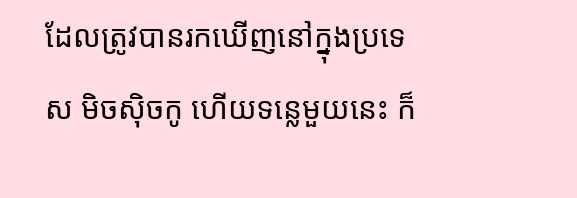ដែលត្រូវបានរកឃើញនៅក្នុងប្រទេស មិចស៊ិចកូ ហើយទន្លេមួយនេះ ក៏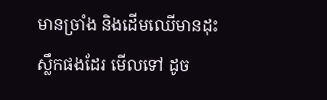មានច្រាំង និងដើមឈើមានដុះស្លឹកផងដែរ មើលទៅ ដូច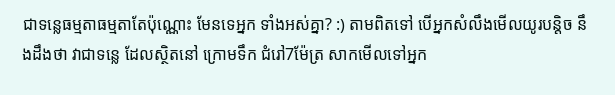ជាទន្លេធម្មតាធម្មតាតែប៉ុណ្ណោះ មែនទេអ្នក ទាំងអស់គ្នា? :) តាមពិតទៅ បើអ្នកសំលឹងមើលយូរបន្តិច នឹងដឹងថា វាជាទន្លេ ដែលស្ថិតនៅ ក្រោមទឹក ជំរៅ7ម៉ែត្រ សាកមើលទៅអ្នក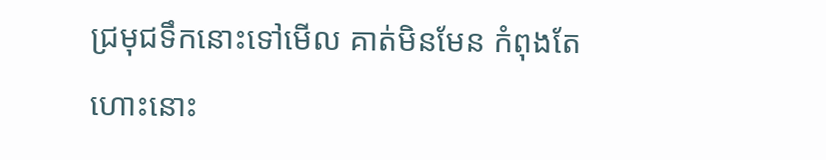ជ្រមុជទឹកនោះទៅមើល គាត់មិនមែន កំពុងតែហោះនោះ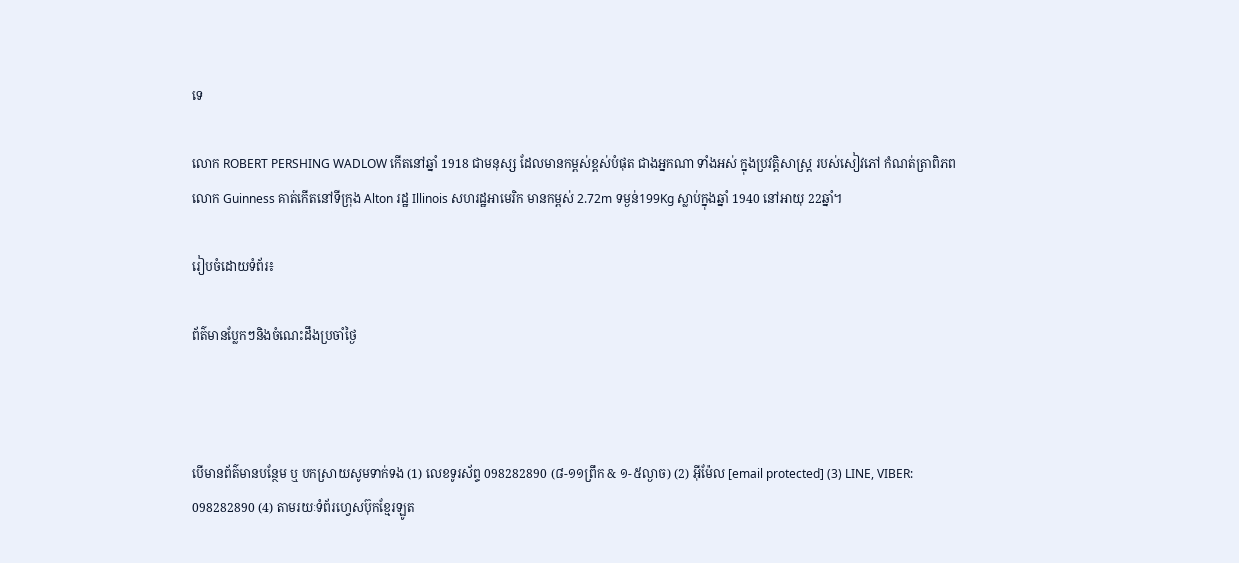ទេ

លោក ROBERT PERSHING WADLOW កើតនៅឆ្នាំ 1918 ជាមនុស្ស ដែលមានកម្ពស់ខ្ពស់បំផុត ជាងអ្នកណា ទាំងអស់ ក្នុងប្រវត្តិសាស្រ្ត របស់សៀវភៅ កំណត់ត្រាពិភពលោក Guinness គាត់កើតនៅទីក្រុង Alton រដ្ឋ Illinois សហរដ្ឋអាមេរិក មានកម្ពស់ 2.72m ទម្ងន់199Kg ស្លាប់ក្នុងឆ្នាំ 1940 នៅអាយុ 22ឆ្នាំ។

រៀបចំដោយទំព័រ៖

ព័ត៌មានប្លែកៗនិងចំណេះដឹងប្រចាំថ្ងៃ



បើមានព័ត៌មានបន្ថែម ឬ បកស្រាយសូមទាក់ទង (1) លេខទូរស័ព្ទ 098282890 (៨-១១ព្រឹក & ១-៥ល្ងាច) (2) អ៊ីម៉ែល [email protected] (3) LINE, VIBER: 098282890 (4) តាមរយៈទំព័រហ្វេសប៊ុកខ្មែរឡូត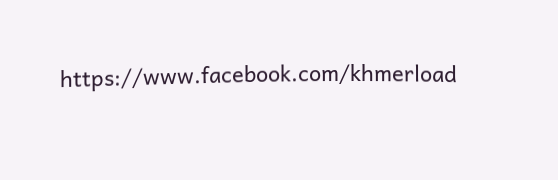https://www.facebook.com/khmerload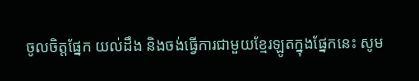ចូលចិត្តផ្នែក យល់ដឹង និងចង់ធ្វើការជាមួយខ្មែរឡូតក្នុងផ្នែកនេះ សូម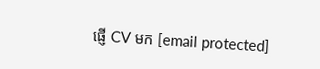ផ្ញើ CV មក [email protected]